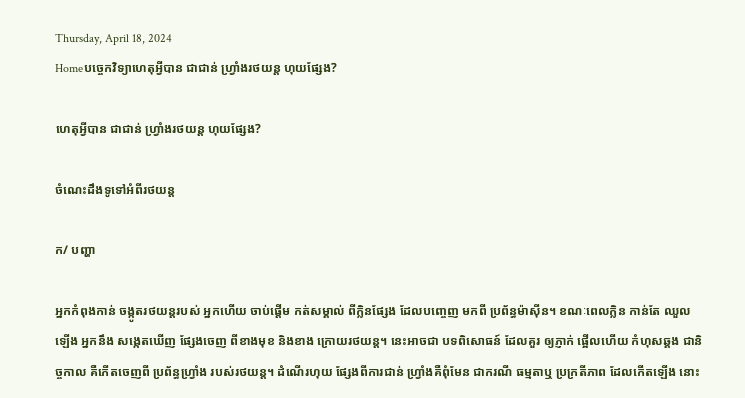Thursday, April 18, 2024
Homeបច្ចេកវិទ្យាហេតុអ្វីបាន ជាជាន់ ហ្វ្រាំងរថយន្ត ហុយផ្សែង?

ហេតុអ្វីបាន ជាជាន់ ហ្វ្រាំងរថយន្ត ហុយផ្សែង?

ចំណេះដឹងទូទៅអំពីរថយន្ត

ក/ បញ្ហា

អ្នកកំពុងកាន់ ចង្កូតរថយន្តរបស់ អ្នកហើយ ចាប់ផ្តើម កត់សម្គាល់ ពីក្លិនផ្សែង ដែលបញ្ចេញ មកពី ប្រព័ន្ធម៉ាស៊ីន។ ខណៈពេលក្លិន កាន់តែ ឈួលឡើង អ្នកនឹង សង្កេតឃើញ ផ្សែងចេញ ពីខាងមុខ និងខាង ក្រោយរថយន្ត។ នេះអាចជា បទពិសោធន៍ ដែលគួរ ឲ្យភ្ញាក់ ផ្អើលហើយ កំហុសឆ្គង ជានិច្ចកាល គឺកើតចេញពី ប្រព័ន្ធហ្វ្រាំង របស់រថយន្ត។ ដំណើរហុយ ផ្សែងពីការជាន់ ហ្វ្រាំងគឺពុំមែន ជាករណី ធម្មតាឬ ប្រក្រតីភាព ដែលកើតឡើង នោះ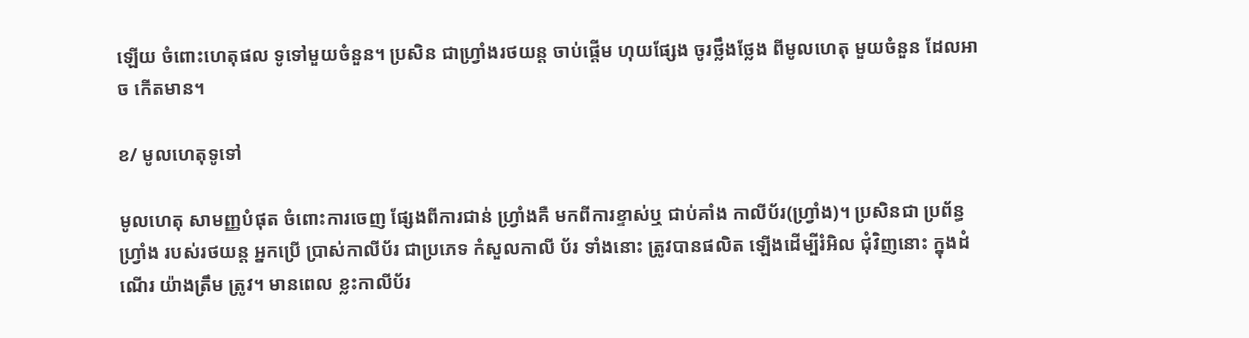ឡើយ ចំពោះហេតុផល ទូទៅមួយចំនួន។ ប្រសិន ជាហ្វ្រាំងរថយន្ត ចាប់ផ្តើម ហុយផ្សែង ចូរថ្លឹងថ្លែង ពីមូលហេតុ មួយចំនួន ដែលអាច កើតមាន។

ខ/ មូលហេតុទូទៅ

មូលហេតុ សាមញ្ញបំផុត ចំពោះការចេញ ផ្សែងពីការជាន់ ហ្វ្រាំងគឺ មកពីការខ្ទាស់ឬ ជាប់គាំង កាលីប័រ(ហ្វ្រាំង)។ ប្រសិនជា ប្រព័ន្ធហ្វ្រាំង របស់រថយន្ត អ្នកប្រើ ប្រាស់កាលីប័រ ជាប្រភេទ កំសួលកាលី ប័រ ទាំងនោះ ត្រូវបានផលិត ឡើងដើម្បីរំអិល ជុំវិញនោះ ក្នុងដំណើរ យ៉ាងត្រឹម ត្រូវ។ មានពេល ខ្លះកាលីប័រ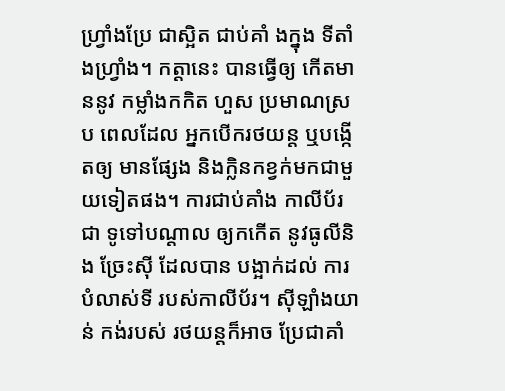ហ្រ្វាំងប្រែ ជាស្អិត ជាប់គាំ ងក្នុង ទីតាំងហ្វ្រាំង។ កត្តានេះ បានធ្វើឲ្យ កើតមាននូវ កម្លាំងកកិត ហួស ប្រមាណស្រប ពេលដែល អ្នកបើករថយន្ត ឬបង្កើតឲ្យ មានផ្សែង និងក្លិនកខ្វក់មកជាមួយទៀតផង។ ការជាប់គាំង កាលីប័រជា ទូទៅបណ្តាល ឲ្យកកើត នូវធូលីនិង ច្រែះស៊ី ដែលបាន បង្អាក់ដល់ ការបំលាស់ទី របស់កាលីប័រ។ ស៊ីឡាំងយាន់ កង់របស់ រថយន្តក៏អាច ប្រែជាគាំ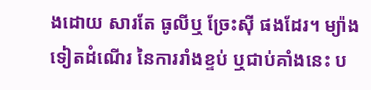ងដោយ សារតែ ធូលីឬ ច្រែះស៊ី ផងដែរ។ ម្យ៉ាងទៀតដំណើរ នៃការរាំងខ្ទប់ ឬជាប់គាំងនេះ ប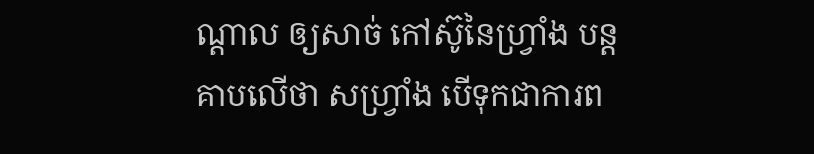ណ្តាល ឲ្យសាច់ កៅស៊ូនៃហ្វ្រាំង បន្តគាបលើថា សហ្វ្រាំង បើទុកជាការព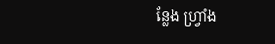ន្លែង ហ្វ្រាំង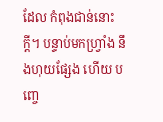ដែល កំពុងជាន់នោះក្តី។ បន្ទាប់មកហ្វ្រាំង នឹងហុយផ្សែង ហើយ បញ្ចេ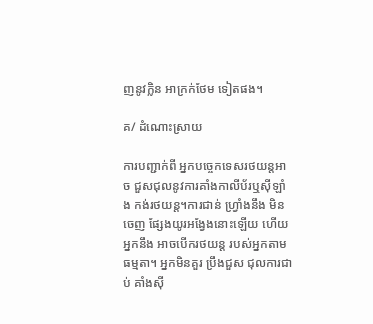ញនូវក្លិន អាក្រក់ថែម ទៀតផង។

គ/ ដំណោះស្រាយ

ការបញ្ជាក់ពី អ្នកបច្ចេកទេសរថយន្តអាច ជួសជុលនូវការគាំងកាលីប័រឬស៊ីឡាំង កង់រថយន្ត។ការជាន់ ហ្វ្រាំងនឹង មិនចេញ ផ្សែងយូរអង្វែងនោះឡើយ ហើយអ្នកនឹង អាចបើករថយន្ត របស់អ្នកតាមធម្មតា។ អ្នកមិនគួរ ប្រឹងជួស ជុលការជាប់ គាំងស៊ី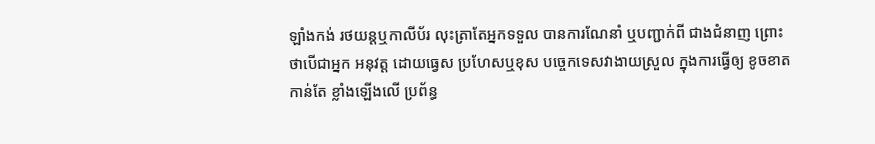ឡាំងកង់ រថយន្តឬកាលីប័រ លុះត្រាតែអ្នកទទួល បានការណែនាំ ឬបញ្ជាក់ពី ជាងជំនាញ ព្រោះថាបើជាអ្នក អនុវត្ត ដោយធ្វេស ប្រហែសឬខុស បច្ចេកទេសវាងាយស្រួល ក្នុងការធ្វើឲ្យ ខូចខាតកាន់តែ ខ្លាំងឡើងលើ ប្រព័ន្ធ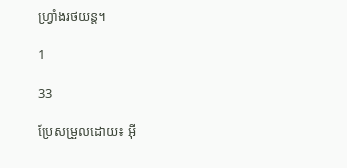ហ្វ្រាំងរថយន្ត។

1

33

ប្រែសម្រួលដោយ៖ អុី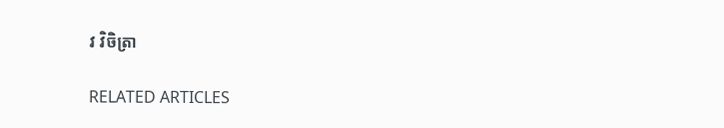វ វិចិត្រា

RELATED ARTICLES